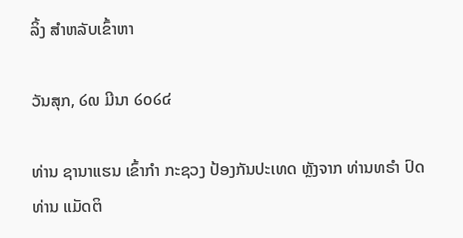ລິ້ງ ສຳຫລັບເຂົ້າຫາ

ວັນສຸກ, ໒໙ ມີນາ ໒໐໒໔

ທ່ານ ຊານາແຮນ ເຂົ້າກຳ ກະຊວງ ປ້ອງກັນປະເທດ ຫຼັງຈາກ ທ່ານທຣຳ ປົດທ່ານ ແມັດຕິ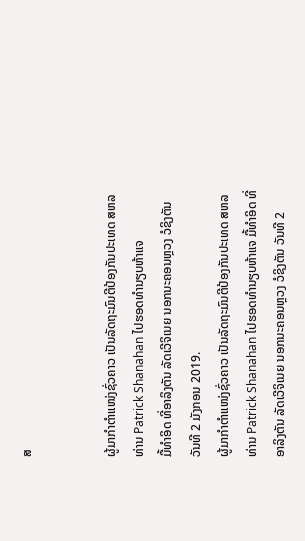ສ


ຜູ້ມາກຳຕໍາແໜ່ງຊົ່ວຄາວ ເປັນລັດຖະມົນຕີປ້ອງກັນປະເທດ ສຫລ ທ່ານ Patrick Shanahan ໄປຮອດທຳນຽບຫ້າແຈ
ມື້ທຳອິດ ທີ່ອາລິງຕັນ ລັດເວີຈິເນຍ ນອກນະຄອນຫຼວງ ວໍຊິງຕັນ ວັນທີ 2 ມັງກອນ 2019.
ຜູ້ມາກຳຕໍາແໜ່ງຊົ່ວຄາວ ເປັນລັດຖະມົນຕີປ້ອງກັນປະເທດ ສຫລ ທ່ານ Patrick Shanahan ໄປຮອດທຳນຽບຫ້າແຈ ມື້ທຳອິດ ທີ່ອາລິງຕັນ ລັດເວີຈິເນຍ ນອກນະຄອນຫຼວງ ວໍຊິງຕັນ ວັນທີ 2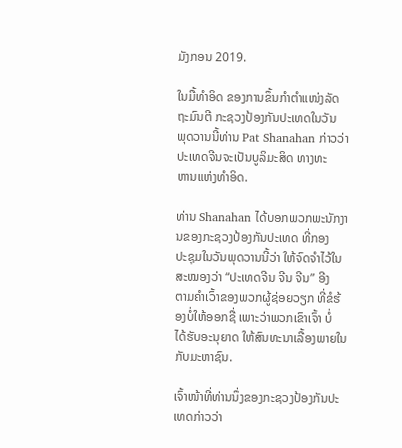ມັງກອນ 2019.

ໃນມື້ທຳອິດ ຂອງການຂຶ້ນກຳຕໍາແໜ່ງລັດຖະມົນຕີ ກະຊວງປ້ອງກັນປະເທດໃນວັນ
ພຸດວານນີ້ທ່ານ Pat Shanahan ກ່າວວ່າ ປະເທດຈີນຈະເປັນບູລິມະສິດ ທາງທະ
ຫານແຫ່ງທຳອິດ.

ທ່ານ Shanahan ໄດ້ບອກພວກພະນັກງານຂອງກະຊວງປ້ອງກັນປະເທດ ທີ່ກອງ
ປະຊຸມໃນວັນພຸດວານນີ້ວ່າ ໃຫ້ຈົດຈຳໄວ້ໃນສະໝອງວ່າ “ປະເທດຈີນ ຈີນ ຈີນ” ອີງ
ຕາມຄຳເວົ້າຂອງພວກຜູ້ຊ່ອຍວຽກ ທີ່ຂໍຮ້ອງບໍ່ໃຫ້ອອກຊື່ ເພາະວ່າພວກເຂົາເຈົ້າ ບໍ່
ໄດ້ຮັບອະນຸຍາດ ໃຫ້ສົນທະນາເລື້ອງພາຍໃນກັບມະຫາຊົນ.

ເຈົ້າໜ້າທີ່ທ່ານນຶ່ງຂອງກະຊວງປ້ອງກັນປະເທດກ່າວວ່າ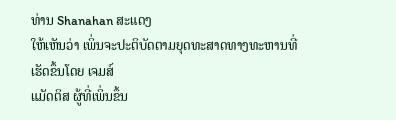ທ່ານ Shanahan ສະແດງ
ໃຫ້ເຫັນວ່າ ເພິ່ນຈະປະຕິບັດຕາມຍຸດທະສາດທາງທະຫານທີ່ເຮັດຂຶ້ນໂດຍ ເຈມສ໌
ແມັດຕິສ ຜູ້ທີ່ເພິ່ນຂຶ້ນ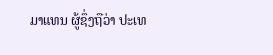ມາແທນ ຜູ້ຊຶ່ງຖືວ່າ ປະເທ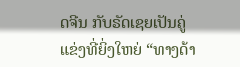ດຈີນ ກັບຣັດເຊຍເປັນຄູ່ແຂ່ງທີ່ຍິ່ງໃຫຍ່ “ທາງດ້າ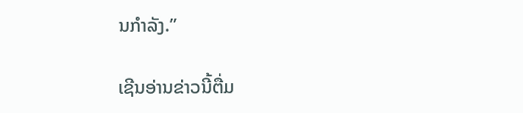ນກຳລັງ.”

ເຊີນອ່ານຂ່າວນີ້ຕື່ມ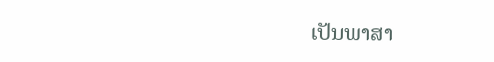ເປັນພາສາ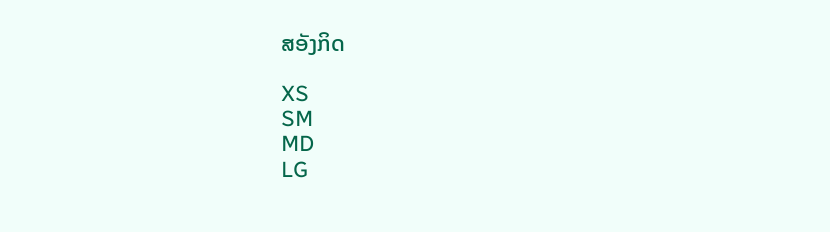ສອັງກິດ

XS
SM
MD
LG